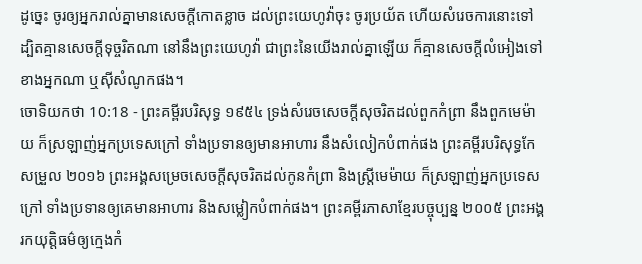ដូច្នេះ ចូរឲ្យអ្នករាល់គ្នាមានសេចក្ដីកោតខ្លាច ដល់ព្រះយេហូវ៉ាចុះ ចូរប្រយ័ត ហើយសំរេចការនោះទៅ ដ្បិតគ្មានសេចក្ដីទុច្ចរិតណា នៅនឹងព្រះយេហូវ៉ា ជាព្រះនៃយើងរាល់គ្នាឡើយ ក៏គ្មានសេចក្ដីលំអៀងទៅខាងអ្នកណា ឬស៊ីសំណូកផង។
ចោទិយកថា 10:18 - ព្រះគម្ពីរបរិសុទ្ធ ១៩៥៤ ទ្រង់សំរេចសេចក្ដីសុចរិតដល់ពួកកំព្រា នឹងពួកមេម៉ាយ ក៏ស្រឡាញ់អ្នកប្រទេសក្រៅ ទាំងប្រទានឲ្យមានអាហារ នឹងសំលៀកបំពាក់ផង ព្រះគម្ពីរបរិសុទ្ធកែសម្រួល ២០១៦ ព្រះអង្គសម្រេចសេចក្ដីសុចរិតដល់កូនកំព្រា និងស្រ្ដីមេម៉ាយ ក៏ស្រឡាញ់អ្នកប្រទេសក្រៅ ទាំងប្រទានឲ្យគេមានអាហារ និងសម្លៀកបំពាក់ផង។ ព្រះគម្ពីរភាសាខ្មែរបច្ចុប្បន្ន ២០០៥ ព្រះអង្គរកយុត្តិធម៌ឲ្យក្មេងកំ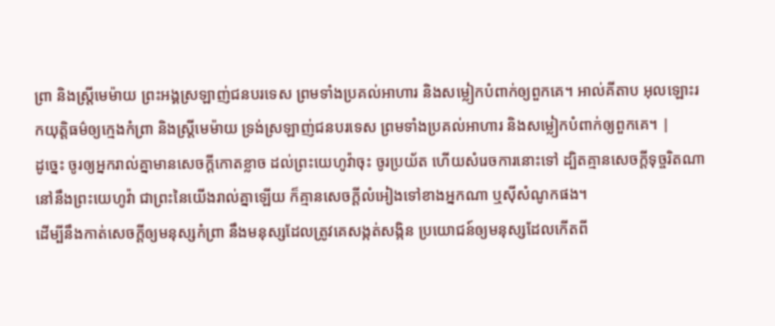ព្រា និងស្ត្រីមេម៉ាយ ព្រះអង្គស្រឡាញ់ជនបរទេស ព្រមទាំងប្រគល់អាហារ និងសម្លៀកបំពាក់ឲ្យពួកគេ។ អាល់គីតាប អុលឡោះរកយុត្តិធម៌ឲ្យក្មេងកំព្រា និងស្ត្រីមេម៉ាយ ទ្រង់ស្រឡាញ់ជនបរទេស ព្រមទាំងប្រគល់អាហារ និងសម្លៀកបំពាក់ឲ្យពួកគេ។ |
ដូច្នេះ ចូរឲ្យអ្នករាល់គ្នាមានសេចក្ដីកោតខ្លាច ដល់ព្រះយេហូវ៉ាចុះ ចូរប្រយ័ត ហើយសំរេចការនោះទៅ ដ្បិតគ្មានសេចក្ដីទុច្ចរិតណា នៅនឹងព្រះយេហូវ៉ា ជាព្រះនៃយើងរាល់គ្នាឡើយ ក៏គ្មានសេចក្ដីលំអៀងទៅខាងអ្នកណា ឬស៊ីសំណូកផង។
ដើម្បីនឹងកាត់សេចក្ដីឲ្យមនុស្សកំព្រា នឹងមនុស្សដែលត្រូវគេសង្កត់សង្កិន ប្រយោជន៍ឲ្យមនុស្សដែលកើតពី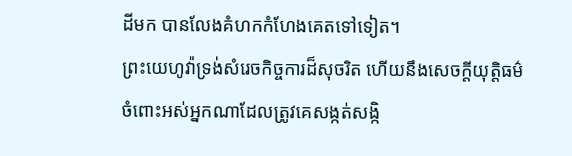ដីមក បានលែងគំហកកំហែងគេតទៅទៀត។
ព្រះយេហូវ៉ាទ្រង់សំរេចកិច្ចការដ៏សុចរិត ហើយនឹងសេចក្ដីយុត្តិធម៌ ចំពោះអស់អ្នកណាដែលត្រូវគេសង្កត់សង្កិ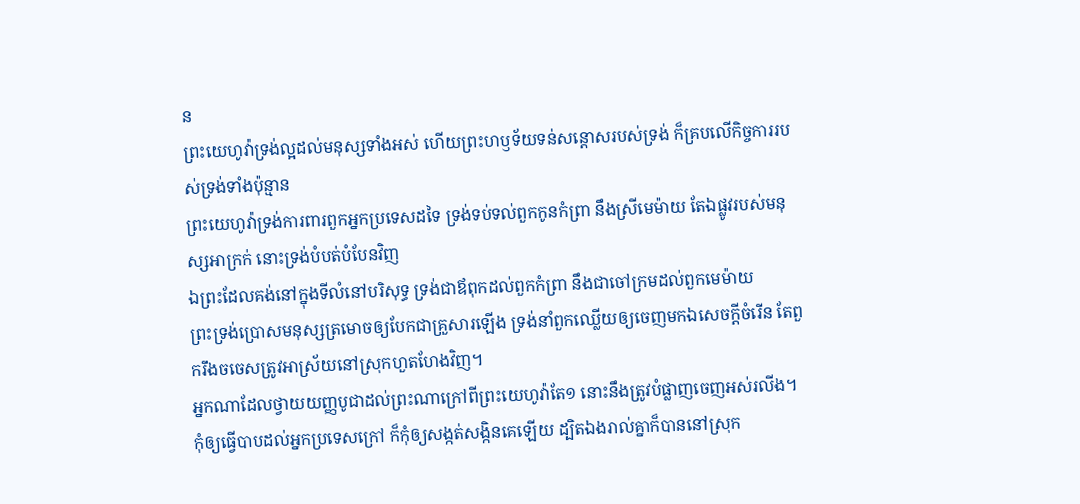ន
ព្រះយេហូវ៉ាទ្រង់ល្អដល់មនុស្សទាំងអស់ ហើយព្រះហឫទ័យទន់សន្តោសរបស់ទ្រង់ ក៏គ្របលើកិច្ចការរបស់ទ្រង់ទាំងប៉ុន្មាន
ព្រះយេហូវ៉ាទ្រង់ការពារពួកអ្នកប្រទេសដទៃ ទ្រង់ទប់ទល់ពួកកូនកំព្រា នឹងស្រីមេម៉ាយ តែឯផ្លូវរបស់មនុស្សអាក្រក់ នោះទ្រង់បំបត់បំបែនវិញ
ឯព្រះដែលគង់នៅក្នុងទីលំនៅបរិសុទ្ធ ទ្រង់ជាឪពុកដល់ពួកកំព្រា នឹងជាចៅក្រមដល់ពួកមេម៉ាយ
ព្រះទ្រង់ប្រោសមនុស្សត្រមោចឲ្យបែកជាគ្រួសារឡើង ទ្រង់នាំពួកឈ្លើយឲ្យចេញមកឯសេចក្ដីចំរើន តែពួករឹងចចេសត្រូវអាស្រ័យនៅស្រុកហួតហែងវិញ។
អ្នកណាដែលថ្វាយយញ្ញបូជាដល់ព្រះណាក្រៅពីព្រះយេហូវ៉ាតែ១ នោះនឹងត្រូវបំផ្លាញចេញអស់រលីង។
កុំឲ្យធ្វើបាបដល់អ្នកប្រទេសក្រៅ ក៏កុំឲ្យសង្កត់សង្កិនគេឡើយ ដ្បិតឯងរាល់គ្នាក៏បាននៅស្រុក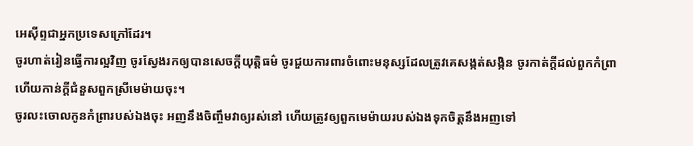អេស៊ីព្ទជាអ្នកប្រទេសក្រៅដែរ។
ចូរហាត់រៀនធ្វើការល្អវិញ ចូរស្វែងរកឲ្យបានសេចក្ដីយុត្តិធម៌ ចូរជួយការពារចំពោះមនុស្សដែលត្រូវគេសង្កត់សង្កិន ចូរកាត់ក្តីដល់ពួកកំព្រា ហើយកាន់ក្តីជំនួសពួកស្រីមេម៉ាយចុះ។
ចូរលះចោលកូនកំព្រារបស់ឯងចុះ អញនឹងចិញ្ចឹមវាឲ្យរស់នៅ ហើយត្រូវឲ្យពួកមេម៉ាយរបស់ឯងទុកចិត្តនឹងអញទៅ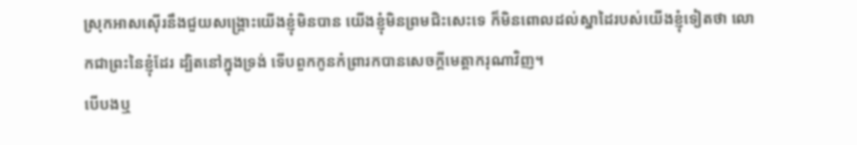ស្រុកអាសស៊ើរនឹងជួយសង្គ្រោះយើងខ្ញុំមិនបាន យើងខ្ញុំមិនព្រមជិះសេះទេ ក៏មិនពោលដល់ស្នាដៃរបស់យើងខ្ញុំទៀតថា លោកជាព្រះនៃខ្ញុំដែរ ដ្បិតនៅក្នុងទ្រង់ ទើបពួកកូនកំព្រារកបានសេចក្ដីមេត្តាករុណាវិញ។
បើបងឬ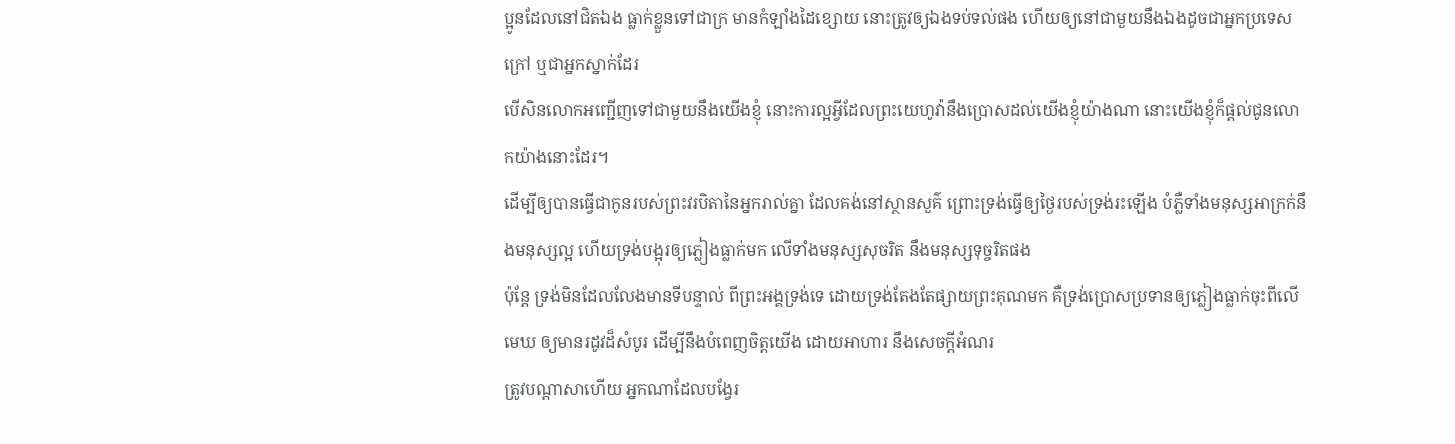ប្អូនដែលនៅជិតឯង ធ្លាក់ខ្លួនទៅជាក្រ មានកំឡាំងដៃខ្សោយ នោះត្រូវឲ្យឯងទប់ទល់ផង ហើយឲ្យនៅជាមួយនឹងឯងដូចជាអ្នកប្រទេសក្រៅ ឬជាអ្នកស្នាក់ដែរ
បើសិនលោកអញ្ជើញទៅជាមួយនឹងយើងខ្ញុំ នោះការល្អអ្វីដែលព្រះយេហូវ៉ានឹងប្រោសដល់យើងខ្ញុំយ៉ាងណា នោះយើងខ្ញុំក៏ផ្តល់ជូនលោកយ៉ាងនោះដែរ។
ដើម្បីឲ្យបានធ្វើជាកូនរបស់ព្រះវរបិតានៃអ្នករាល់គ្នា ដែលគង់នៅស្ថានសួគ៌ ព្រោះទ្រង់ធ្វើឲ្យថ្ងៃរបស់ទ្រង់រះឡើង បំភ្លឺទាំងមនុស្សអាក្រក់នឹងមនុស្សល្អ ហើយទ្រង់បង្អុរឲ្យភ្លៀងធ្លាក់មក លើទាំងមនុស្សសុចរិត នឹងមនុស្សទុច្ចរិតផង
ប៉ុន្តែ ទ្រង់មិនដែលលែងមានទីបន្ទាល់ ពីព្រះអង្គទ្រង់ទេ ដោយទ្រង់តែងតែផ្សាយព្រះគុណមក គឺទ្រង់ប្រោសប្រទានឲ្យភ្លៀងធ្លាក់ចុះពីលើមេឃ ឲ្យមានរដូវដ៏សំបូរ ដើម្បីនឹងបំពេញចិត្តយើង ដោយអាហារ នឹងសេចក្ដីអំណរ
ត្រូវបណ្តាសាហើយ អ្នកណាដែលបង្វែរ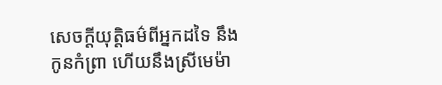សេចក្ដីយុត្តិធម៌ពីអ្នកដទៃ នឹងកូនកំព្រា ហើយនឹងស្រីមេម៉ា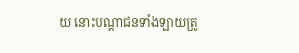យ នោះបណ្តាជនទាំងឡាយត្រូ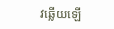វឆ្លើយឡើ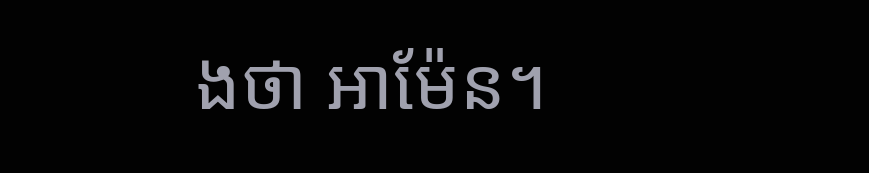ងថា អាម៉ែន។